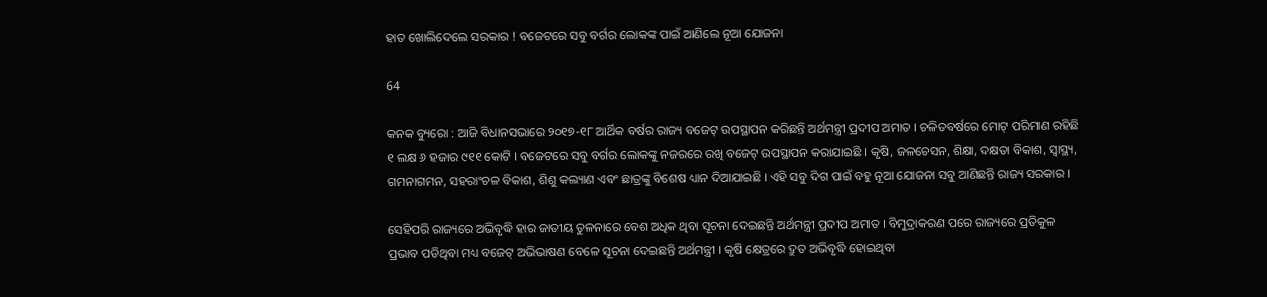ହାତ ଖୋଲିଦେଲେ ସରକାର ! ବଜେଟରେ ସବୁ ବର୍ଗର ଲୋକଙ୍କ ପାଇଁ ଆଣିଲେ ନୂଆ ଯୋଜନା

64

କନକ ବ୍ୟୁରୋ : ଆଜି ବିଧାନସଭାରେ ୨୦୧୭-୧୮ ଆର୍ଥିକ ବର୍ଷର ରାଜ୍ୟ ବଜେଟ୍ ଉପସ୍ଥାପନ କରିଛନ୍ତି ଅର୍ଥମନ୍ତ୍ରୀ ପ୍ରଦୀପ ଅମାତ । ଚଳିତବର୍ଷରେ ମୋଟ୍ ପରିମାଣ ରହିଛି ୧ ଲକ୍ଷ ୬ ହଜାର ୯୧୧ କୋଟି । ବଜେଟରେ ସବୁ ବର୍ଗର ଲୋକଙ୍କୁ ନଜରରେ ରଖି ବଜେଟ୍ ଉପସ୍ଥାପନ କରାଯାଇଛି । କୃଷି, ଜଳଚେସନ, ଶିକ୍ଷା, ଦକ୍ଷତା ବିକାଶ, ସ୍ୱାସ୍ଥ୍ୟ, ଗମନାଗମନ, ସହରାଂଚଳ ବିକାଶ, ଶିଶୁ କଲ୍ୟାଣ ଏବଂ ଛାତ୍ରଙ୍କୁ ବିଶେଷ ଧ୍ୟାନ ଦିଆଯାଇଛି । ଏହି ସବୁ ଦିଗ ପାଇଁ ବହୁ ନୂଆ ଯୋଜନା ସବୁ ଆଣିଛନ୍ତି ରାଜ୍ୟ ସରକାର ।

ସେହିପରି ରାଜ୍ୟରେ ଅଭିବୃଦ୍ଧି ହାର ଜାତୀୟ ତୁଳନାରେ ବେଶ ଅଧିକ ଥିବା ସୂଚନା ଦେଇଛନ୍ତି ଅର୍ଥମନ୍ତ୍ରୀ ପ୍ରଦୀପ ଅମାତ । ବିମୁଦ୍ରାକରଣ ପରେ ରାଜ୍ୟରେ ପ୍ରତିକୁଳ ପ୍ରଭାବ ପଡିଥିବା ମଧ୍ୟ ବଜେଟ୍ ଅଭିଭାଷଣ ବେଳେ ସୂଚନା ଦେଇଛନ୍ତି ଅର୍ଥମନ୍ତ୍ରୀ । କୃଷି କ୍ଷେତ୍ରରେ ଦ୍ରୁତ ଅଭିବୃଦ୍ଧି ହୋଇଥିବା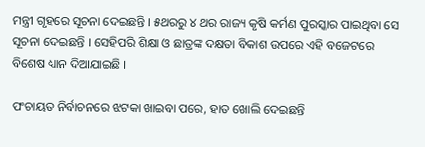ମନ୍ତ୍ରୀ ଗୃହରେ ସୂଚନା ଦେଇଛନ୍ତି । ୫ଥରରୁ ୪ ଥର ରାଜ୍ୟ କୃଷି କର୍ମଣ ପୁରସ୍କାର ପାଇଥିବା ସେ ସୂଚନା ଦେଇଛନ୍ତି । ସେହିପରି ଶିକ୍ଷା ଓ ଛାତ୍ରଙ୍କ ଦକ୍ଷତା ବିକାଶ ଉପରେ ଏହି ବଜେଟରେ ବିଶେଷ ଧ୍ୟାନ ଦିଆଯାଇଛି ।

ପଂଚାୟତ ନିର୍ବାଚନରେ ଝଟକା ଖାଇବା ପରେ, ହାତ ଖୋଲି ଦେଇଛନ୍ତି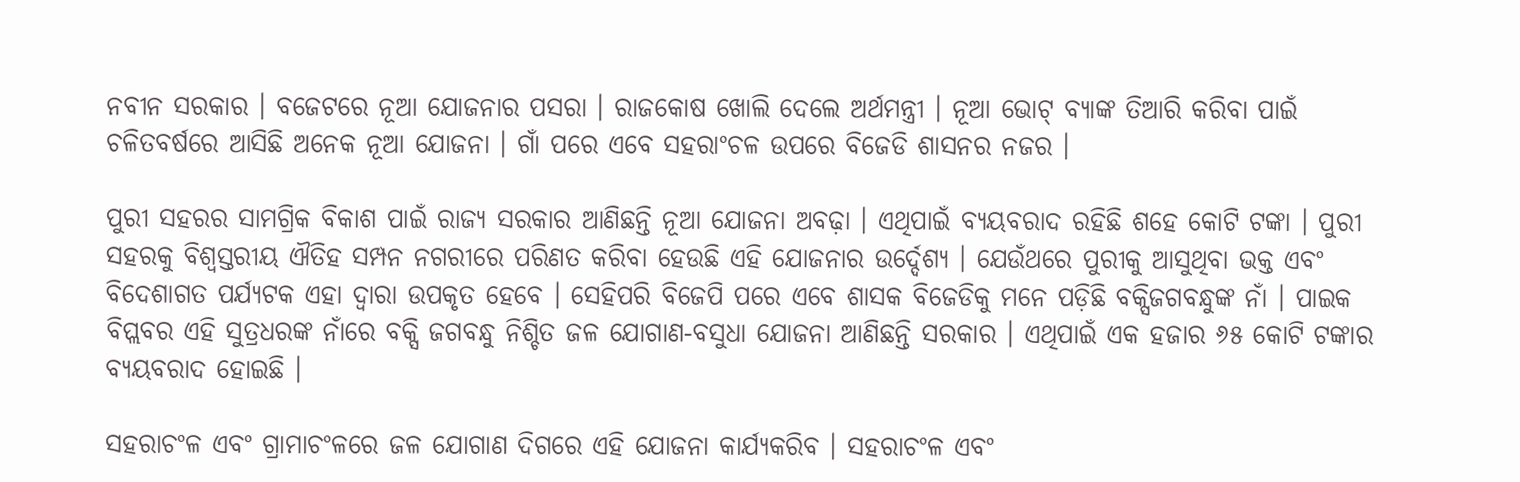ନବୀନ ସରକାର । ବଜେଟରେ ନୂଆ ଯୋଜନାର ପସରା । ରାଜକୋଷ ଖୋଲି ଦେଲେ ଅର୍ଥମନ୍ତ୍ରୀ । ନୂଆ ଭୋଟ୍ ବ୍ୟାଙ୍କ ତିଆରି କରିବା ପାଇଁ ଚଳିତବର୍ଷରେ ଆସିଛି ଅନେକ ନୂଆ ଯୋଜନା । ଗାଁ ପରେ ଏବେ ସହରାଂଚଳ ଉପରେ ବିଜେଡି ଶାସନର ନଜର ।

ପୁରୀ ସହରର ସାମଗ୍ରିକ ବିକାଶ ପାଇଁ ରାଜ୍ୟ ସରକାର ଆଣିଛନ୍ତି ନୂଆ ଯୋଜନା ଅବଢ଼ା । ଏଥିପାଇଁ ବ୍ୟୟବରାଦ ରହିଛି ଶହେ କୋଟି ଟଙ୍କା । ପୁରୀ ସହରକୁ ବିଶ୍ୱସ୍ତରୀୟ ଐତିହ ସମ୍ପନ ନଗରୀରେ ପରିଣତ କରିବା ହେଉଛି ଏହି ଯୋଜନାର ଉର୍ଦ୍ଦେଶ୍ୟ । ଯେଉଁଥରେ ପୁରୀକୁ ଆସୁଥିବା ଭକ୍ତ ଏବଂ ବିଦେଶାଗତ ପର୍ଯ୍ୟଟକ ଏହା ଦ୍ୱାରା ଉପକୃତ ହେବେ । ସେହିପରି ବିଜେପି ପରେ ଏବେ ଶାସକ ବିଜେଡିକୁ ମନେ ପଡ଼ିଛି ବକ୍ସିଜଗବନ୍ଧୁଙ୍କ ନାଁ । ପାଇକ ବିପ୍ଲବର ଏହି ସୁତ୍ରଧରଙ୍କ ନାଁରେ ବକ୍ସି ଜଗବନ୍ଧୁ ନିଶ୍ଚିତ ଜଳ ଯୋଗାଣ-ବସୁଧା ଯୋଜନା ଆଣିଛନ୍ତି ସରକାର । ଏଥିପାଇଁ ଏକ ହଜାର ୬୫ କୋଟି ଟଙ୍କାର ବ୍ୟୟବରାଦ ହୋଇଛି ।

ସହରାଚଂଳ ଏବଂ ଗ୍ରାମାଚଂଳରେ ଜଳ ଯୋଗାଣ ଦିଗରେ ଏହି ଯୋଜନା କାର୍ଯ୍ୟକରିବ । ସହରାଚଂଳ ଏବଂ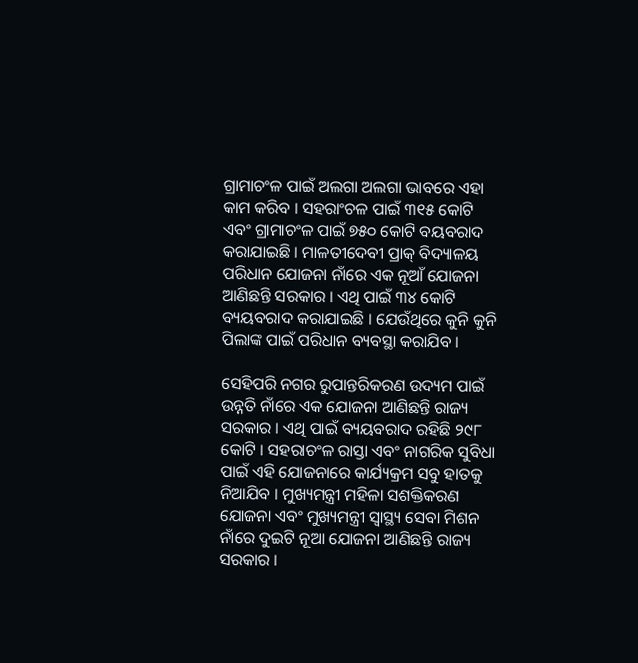ଗ୍ରାମାଚଂଳ ପାଇଁ ଅଲଗା ଅଲଗା ଭାବରେ ଏହା କାମ କରିବ । ସହରାଂଚଳ ପାଇଁ ୩୧୫ କୋଟି ଏବଂ ଗ୍ରାମାଚଂଳ ପାଇଁ ୭୫୦ କୋଟି ବୟବରାଦ କରାଯାଇଛି । ମାଳତୀଦେବୀ ପ୍ରାକ୍ ବିଦ୍ୟାଳୟ ପରିଧାନ ଯୋଜନା ନାଁରେ ଏକ ନୂଆଁ ଯୋଜନା ଆଣିଛନ୍ତି ସରକାର । ଏଥି ପାଇଁ ୩୪ କୋଟି ବ୍ୟୟବରାଦ କରାଯାଇଛି । ଯେଉଁଥିରେ କୁନି କୁନି ପିଲାଙ୍କ ପାଇଁ ପରିଧାନ ବ୍ୟବସ୍ଥା କରାଯିବ ।

ସେହିପରି ନଗର ରୁପାନ୍ତରିକରଣ ଉଦ୍ୟମ ପାଇଁ ଉନ୍ନତି ନାଁରେ ଏକ ଯୋଜନା ଆଣିଛନ୍ତି ରାଜ୍ୟ ସରକାର । ଏଥି ପାଇଁ ବ୍ୟୟବରାଦ ରହିଛି ୨୯୮ କୋଟି । ସହରାଚଂଳ ରାସ୍ତା ଏବଂ ନାଗରିକ ସୁବିଧା ପାଇଁ ଏହି ଯୋଜନାରେ କାର୍ଯ୍ୟକ୍ରମ ସବୁ ହାତକୁ ନିଆଯିବ । ମୁଖ୍ୟମନ୍ତ୍ରୀ ମହିଳା ସଶକ୍ତିକରଣ ଯୋଜନା ଏବଂ ମୁଖ୍ୟମନ୍ତ୍ରୀ ସ୍ୱାସ୍ଥ୍ୟ ସେବା ମିଶନ ନାଁରେ ଦୁଇଟି ନୂଆ ଯୋଜନା ଆଣିଛନ୍ତି ରାଜ୍ୟ ସରକାର ।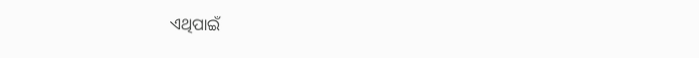ଏଥିପାଇଁ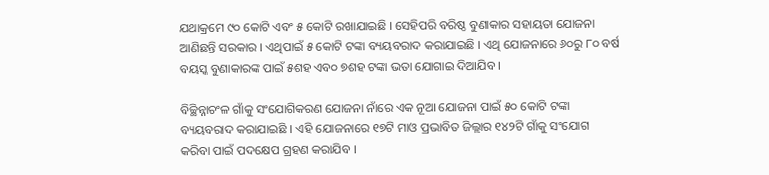ଯଥାକ୍ରମେ ୯୦ କୋଟି ଏବଂ ୫ କୋଟି ରଖାଯାଇଛି । ସେହିପରି ବରିଷ୍ଠ ବୁଣାକାର ସହାୟତା ଯୋଜନା ଆଣିଛନ୍ତି ସରକାର । ଏଥିପାଇଁ ୫ କୋଟି ଟଙ୍କା ବ୍ୟୟବରାଦ କରାଯାଇଛି । ଏଥି ଯୋଜନାରେ ୬୦ରୁ ୮୦ ବର୍ଷ ବୟସ୍କ ବୁଣାକାରଙ୍କ ପାଇଁ ୫ଶହ ଏବ୦ ୭ଶହ ଟଙ୍କା ଭତା ଯୋଗାଇ ଦିଆଯିବ ।

ବିଚ୍ଛିନ୍ନାଚଂଳ ଗାଁକୁ ସଂଯୋଗିକରଣ ଯୋଜନା ନାଁରେ ଏକ ନୂଆ ଯୋଜନା ପାଇଁ ୫୦ କୋଟି ଟଙ୍କା ବ୍ୟୟବରାଦ କରାଯାଇଛି । ଏହି ଯୋଜନାରେ ୧୭ଟି ମାଓ ପ୍ରଭାବିତ ଜିଲ୍ଲାର ୧୪୨ଟି ଗାଁକୁ ସଂଯୋଗ କରିବା ପାଇଁ ପଦକ୍ଷେପ ଗ୍ରହଣ କରାଯିବ ।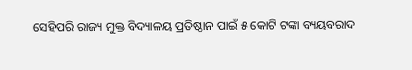ସେହିପରି ରାଜ୍ୟ ମୁକ୍ତ ବିଦ୍ୟାଳୟ ପ୍ରତିଷ୍ଠାନ ପାଇଁ ୫ କୋଟି ଟଙ୍କା ବ୍ୟୟବରାଦ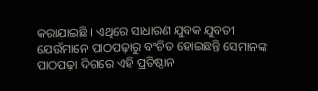କରାଯାଇଛି । ଏଥିରେ ସାଧାରଣ ଯୁବକ ଯୁବତୀ ଯେଉଁମାନେ ପାଠପଢ଼ାରୁ ବଂଚିତ ହୋଇଛନ୍ତି ସେମାନଙ୍କ ପାଠପଢ଼ା ଦିଗରେ ଏହି ପ୍ରତିଷ୍ଠାନ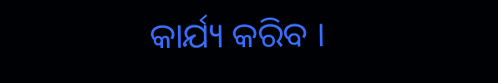କାର୍ଯ୍ୟ କରିବ ।